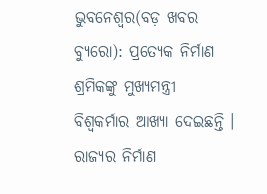ଭୁବନେଶ୍ୱର(ବଡ଼ ଖବର ବ୍ୟୁରୋ): ପ୍ରତ୍ୟେକ ନିର୍ମାଣ ଶ୍ରମିକଙ୍କୁ ମୁଖ୍ୟମନ୍ତ୍ରୀ ବିଶ୍ୱକର୍ମାର ଆଖ୍ୟା ଦେଇଛନ୍ତି । ରାଜ୍ୟର ନିର୍ମାଣ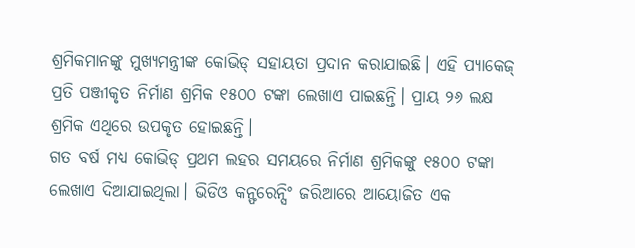ଶ୍ରମିକମାନଙ୍କୁ ମୁଖ୍ୟମନ୍ତ୍ରୀଙ୍କ କୋଭିଡ୍ ସହାୟତା ପ୍ରଦାନ କରାଯାଇଛି। ଏହି ପ୍ୟାକେଜ୍ ପ୍ରତି ପଞ୍ଜୀକୃତ ନିର୍ମାଣ ଶ୍ରମିକ ୧୫୦୦ ଟଙ୍କା ଲେଖାଏ ପାଇଛନ୍ତି। ପ୍ରାୟ ୨୬ ଲକ୍ଷ ଶ୍ରମିକ ଏଥିରେ ଉପକୃତ ହୋଇଛନ୍ତି।
ଗତ ବର୍ଷ ମଧ୍ୟ କୋଭିଡ୍ ପ୍ରଥମ ଲହର ସମୟରେ ନିର୍ମାଣ ଶ୍ରମିକଙ୍କୁ ୧୫୦୦ ଟଙ୍କା ଲେଖାଏ ଦିଆଯାଇଥିଲା। ଭିଡିଓ କନ୍ଫରେନ୍ସିଂ ଜରିଆରେ ଆୟୋଜିତ ଏକ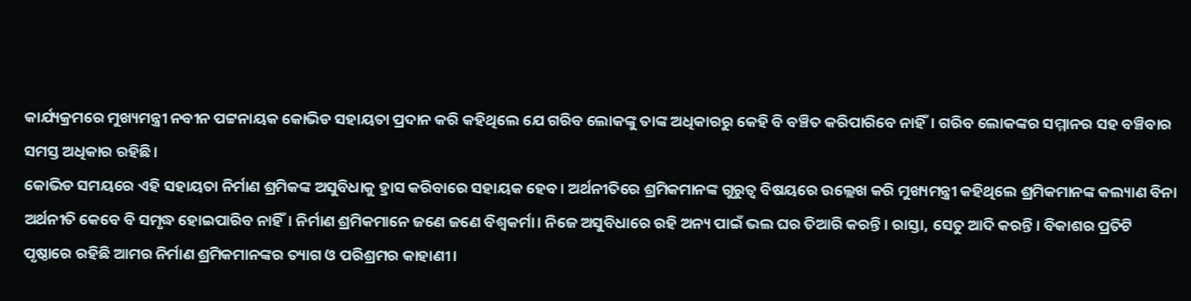କାର୍ଯ୍ୟକ୍ରମରେ ମୁଖ୍ୟମନ୍ତ୍ରୀ ନବୀନ ପଟ୍ଟନାୟକ କୋଭିଡ ସହାୟତା ପ୍ରଦାନ କରି କହିଥିଲେ ଯେ ଗରିବ ଲୋକଙ୍କୁ ତାଙ୍କ ଅଧିକାରରୁ କେହି ବି ବଞ୍ଚିତ କରିପାରିବେ ନାହିଁ। ଗରିବ ଲୋକଙ୍କର ସମ୍ମାନର ସହ ବଞ୍ଚିବାର ସମସ୍ତ ଅଧିକାର ରହିଛି।
କୋଭିଡ ସମୟରେ ଏହି ସହାୟତା ନିର୍ମାଣ ଶ୍ରମିକଙ୍କ ଅସୁବିଧାକୁ ହ୍ରାସ କରିବାରେ ସହାୟକ ହେବ। ଅର୍ଥନୀତିରେ ଶ୍ରମିକମାନଙ୍କ ଗୁରୁତ୍ବ ବିଷୟରେ ଉଲ୍ଲେଖ କରି ମୁଖ୍ୟମନ୍ତ୍ରୀ କହିଥିଲେ ଶ୍ରମିକମାନଙ୍କ କଲ୍ୟାଣ ବିନା ଅର୍ଥନୀତି କେବେ ବି ସମୃଦ୍ଧ ହୋଇପାରିବ ନାହିଁ। ନିର୍ମାଣ ଶ୍ରମିକମାନେ ଜଣେ ଜଣେ ବିଶ୍ବକର୍ମା। ନିଜେ ଅସୁବିଧାରେ ରହି ଅନ୍ୟ ପାଇଁ ଭଲ ଘର ତିଆରି କରନ୍ତି। ରାସ୍ତା, ସେତୁ ଆଦି କରନ୍ତି। ବିକାଶର ପ୍ରତିଟି ପୃଷ୍ଠାରେ ରହିଛି ଆମର ନିର୍ମାଣ ଶ୍ରମିକମାନଙ୍କର ତ୍ୟାଗ ଓ ପରିଶ୍ରମର କାହାଣୀ।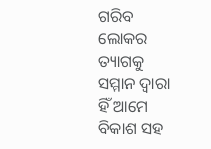ଗରିବ ଲୋକର ତ୍ୟାଗକୁ ସମ୍ମାନ ଦ୍ବାରା ହିଁ ଆମେ ବିକାଶ ସହ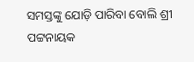ସମସ୍ତଙ୍କୁ ଯୋଡ଼ି ପାରିବା ବୋଲି ଶ୍ରୀ ପଟ୍ଟନାୟକ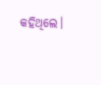କହିଥିଲେ।